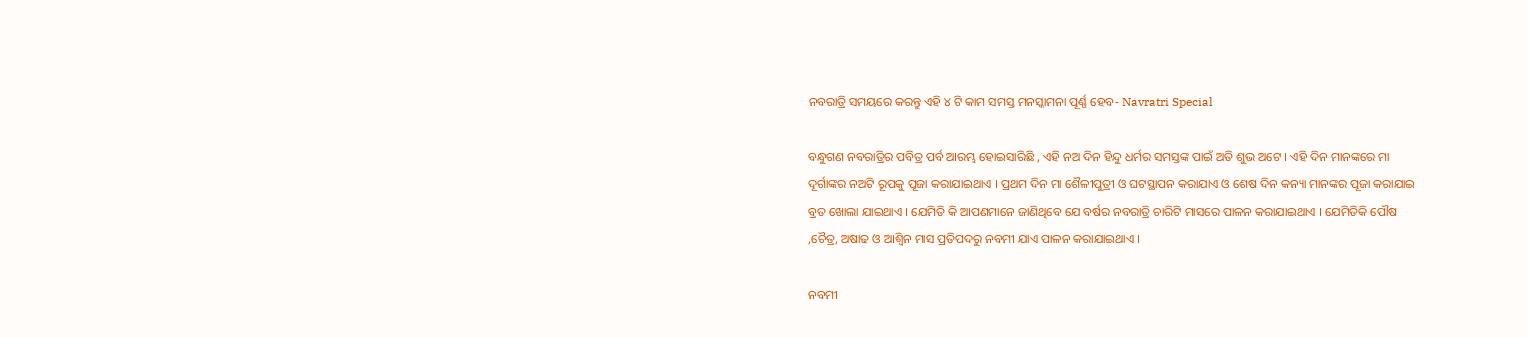ନବରାତ୍ରି ସମୟରେ କରନ୍ତୁ ଏହି ୪ ଟି କାମ ସମସ୍ତ ମନସ୍କାମନା ପୂର୍ଣ୍ଣ ହେବ- Navratri Special

ବନ୍ଧୁଗଣ ନବରାତ୍ରିର ପବିତ୍ର ପର୍ବ ଆରମ୍ଭ ହୋଇସାରିଛି , ଏହି ନଅ ଦିନ ହିନ୍ଦୁ ଧର୍ମର ସମସ୍ତଙ୍କ ପାଇଁ ଅତି ଶୁଭ ଅଟେ । ଏହି ଦିନ ମାନଙ୍କରେ ମା ଦୂର୍ଗାଙ୍କର ନଅଟି ରୂପକୁ ପୂଜା କରାଯାଇଥାଏ । ପ୍ରଥମ ଦିନ ମା ଶୈଳୀପୁତ୍ରୀ ଓ ଘଟସ୍ଥାପନ କରାଯାଏ ଓ ଶେଷ ଦିନ କନ୍ୟା ମାନଙ୍କର ପୂଜା କରାଯାଇ ବ୍ରତ ଖୋଲା ଯାଇଥାଏ । ଯେମିତି କି ଆପଣମାନେ ଜାଣିଥିବେ ଯେ ବର୍ଷର ନବରାତ୍ରି ଚାରିଟି ମାସରେ ପାଳନ କରାଯାଇଥାଏ । ଯେମିତିକି ପୌଷ ,ଚୈତ୍ର, ଅଷାଢ ଓ ଆଶ୍ଵିନ ମାସ ପ୍ରତିପଦରୁ ନବମୀ ଯାଏ ପାଳନ କରାଯାଇଥାଏ ।

ନବମୀ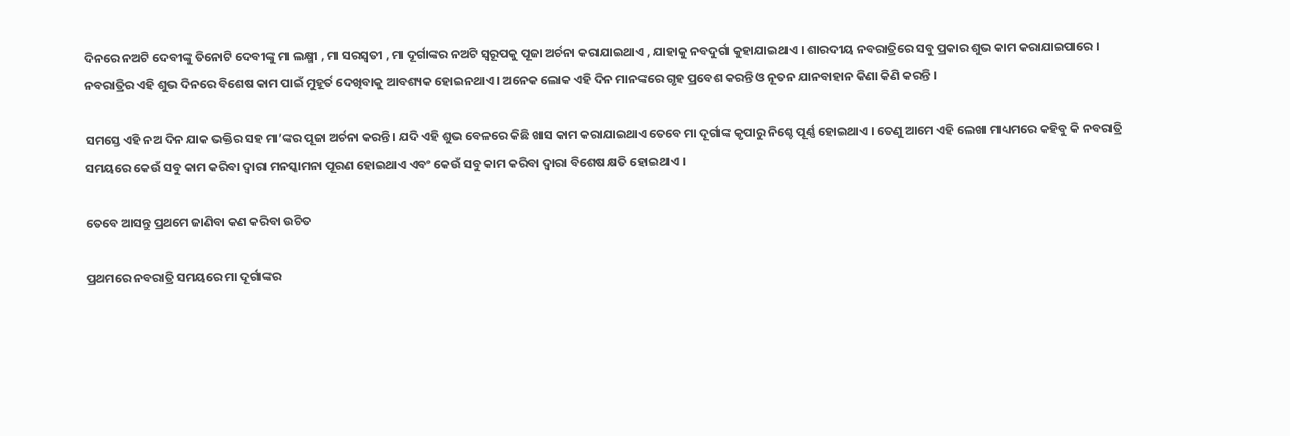ଦିନରେ ନଅଟି ଦେବୀଙ୍କୁ ତିନୋଟି ଦେବୀଙ୍କୁ ମା ଲକ୍ଷ୍ମୀ , ମା ସରସ୍ଵତୀ , ମା ଦୂର୍ଗାଙ୍କର ନଅଟି ସ୍ଵରୂପକୁ ପୂଜା ଅର୍ଚନା କରାଯାଇଥାଏ , ଯାହାକୁ ନବଦୁର୍ଗା କୁହାଯାଇଥାଏ । ଶାରଦୀୟ ନବରାତ୍ରିରେ ସବୁ ପ୍ରକାର ଶୁଭ କାମ କରାଯାଇପାରେ । ନବରାତ୍ରିର ଏହି ଶୁଭ ଦିନରେ ବିଶେଷ କାମ ପାଇଁ ମୁହୂର୍ତ ଦେଖିବାକୁ ଆବଶ୍ୟକ ହୋଇନଥାଏ । ଅନେକ ଲୋକ ଏହି ଦିନ ମାନଙ୍କରେ ଗୃହ ପ୍ରବେଶ କରନ୍ତି ଓ ନୂତନ ଯାନବାହାନ କିଣା କିଣି କରନ୍ତି ।

ସମସ୍ତେ ଏହି ନଅ ଦିନ ଯାକ ଭକ୍ତିର ସହ ମା’ଙ୍କର ପୂଜା ଅର୍ଚନା କରନ୍ତି । ଯଦି ଏହି ଶୁଭ ବେଳରେ କିଛି ଖାସ କାମ କରାଯାଇଥାଏ ତେବେ ମା ଦୂର୍ଗାଙ୍କ କୃପାରୁ ନିଶ୍ଚେ ପୂର୍ଣ୍ଣ ହୋଇଥାଏ । ତେଣୁ ଆମେ ଏହି ଲେଖା ମାଧ୍ୟମରେ କହିବୁ କି ନବରାତ୍ରି ସମୟରେ କେଉଁ ସବୁ କାମ କରିବା ଦ୍ଵାରା ମନସ୍କାମନା ପୂରଣ ହୋଇଥାଏ ଏବଂ କେଉଁ ସବୁ କାମ କରିବା ଦ୍ଵାରା ବିଶେଷ କ୍ଷତି ହୋଇଥାଏ ।

ତେବେ ଆସନ୍ତୁ ପ୍ରଥମେ ଜାଣିବା କଣ କରିବା ଉଚିତ

ପ୍ରଥମରେ ନବରାତ୍ରି ସମୟରେ ମା ଦୂର୍ଗାଙ୍କର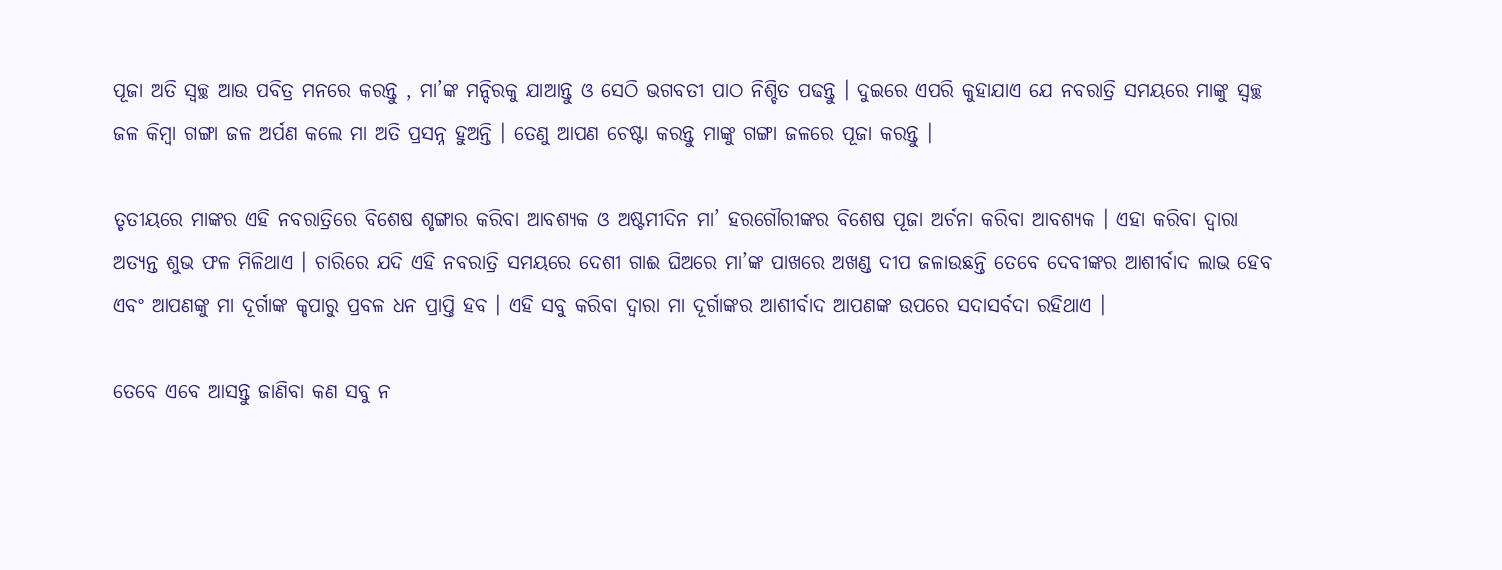ପୂଜା ଅତି ସ୍ଵଚ୍ଛ ଆଉ ପବିତ୍ର ମନରେ କରନ୍ତୁ , ମା’ଙ୍କ ମନ୍ଦିରକୁ ଯାଆନ୍ତୁ ଓ ସେଠି ଭଗବତୀ ପାଠ ନିଶ୍ଚିତ ପଢନ୍ତୁ । ଦୁଇରେ ଏପରି କୁହାଯାଏ ଯେ ନବରାତ୍ରି ସମୟରେ ମାଙ୍କୁ ସ୍ଵଚ୍ଛ ଜଳ କିମ୍ବା ଗଙ୍ଗା ଜଳ ଅର୍ପଣ କଲେ ମା ଅତି ପ୍ରସନ୍ନ ହୁଅନ୍ତି । ତେଣୁ ଆପଣ ଚେଷ୍ଟା କରନ୍ତୁ ମାଙ୍କୁ ଗଙ୍ଗା ଜଳରେ ପୂଜା କରନ୍ତୁ ।

ତୃତୀୟରେ ମାଙ୍କର ଏହି ନବରାତ୍ରିରେ ବିଶେଷ ଶୃଙ୍ଗାର କରିବା ଆବଶ୍ୟକ ଓ ଅଷ୍ଟମୀଦିନ ମା’ ହରଗୌରୀଙ୍କର ବିଶେଷ ପୂଜା ଅର୍ଚନା କରିବା ଆବଶ୍ୟକ । ଏହା କରିବା ଦ୍ଵାରା ଅତ୍ୟନ୍ତ ଶୁଭ ଫଳ ମିଳିଥାଏ । ଚାରିରେ ଯଦି ଏହି ନବରାତ୍ରି ସମୟରେ ଦେଶୀ ଗାଈ ଘିଅରେ ମା’ଙ୍କ ପାଖରେ ଅଖଣ୍ଡ ଦୀପ ଜଳାଉଛନ୍ତି ତେବେ ଦେବୀଙ୍କର ଆଶୀର୍ବାଦ ଲାଭ ହେବ ଏବଂ ଆପଣଙ୍କୁ ମା ଦୂର୍ଗାଙ୍କ କୃପାରୁ ପ୍ରବଳ ଧନ ପ୍ରାପ୍ତି ହବ । ଏହି ସବୁ କରିବା ଦ୍ଵାରା ମା ଦୂର୍ଗାଙ୍କର ଆଶୀର୍ବାଦ ଆପଣଙ୍କ ଉପରେ ସଦାସର୍ବଦା ରହିଥାଏ ।

ତେବେ ଏବେ ଆସନ୍ତୁ ଜାଣିବା କଣ ସବୁ ନ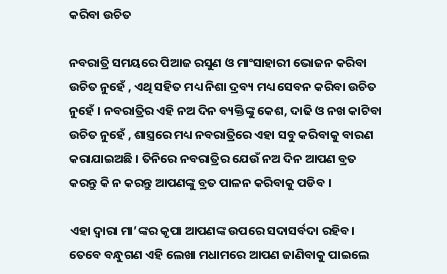କରିବା ଉଚିତ

ନବରାତ୍ରି ସମୟରେ ପିଆଜ ରସୁଣ ଓ ମାଂସାହାରୀ ଭୋଜନ କରିବା ଉଚିତ ନୁହେଁ , ଏଥି ସହିତ ମଧ୍ୟ ନିଶା ଦ୍ରବ୍ୟ ମଧ୍ୟ ସେବନ କରିବା ଉଚିତ ନୁହେଁ । ନବରାତ୍ରିର ଏହି ନଅ ଦିନ ବ୍ୟକ୍ତିଙ୍କୁ କେଶ, ଦାଢି ଓ ନଖ କାଟିବା ଉଚିତ ନୁହେଁ , ଶାସ୍ତ୍ରରେ ମଧ୍ୟ ନବରାତ୍ରିରେ ଏହା ସବୁ କରିବାକୁ ବାରଣ କରାଯାଇଅଛି । ତିନିରେ ନବରାତ୍ରିର ଯେଉଁ ନଅ ଦିନ ଆପଣ ବ୍ରତ କରନ୍ତୁ କି ନ କରନ୍ତୁ ଆପଣଙ୍କୁ ବ୍ରତ ପାଳନ କରିବାକୁ ପଡିବ ।

ଏହା ଦ୍ଵାରା ମା’ଙ୍କର କୃପା ଆପଣଙ୍କ ଉପରେ ସଦାସର୍ବଦା ରହିବ। ତେବେ ବନ୍ଧୁଗଣ ଏହି ଲେଖା ମଧାମରେ ଆପଣ ଜାଣିବାକୁ ପାଇଲେ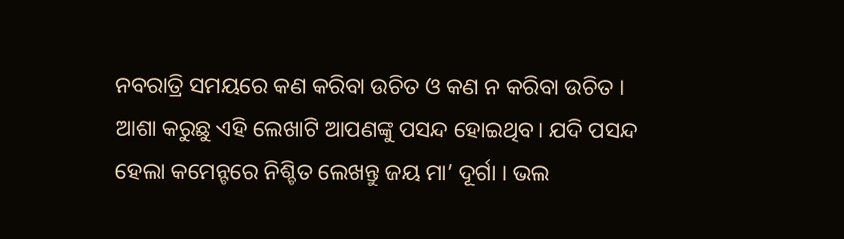ନବରାତ୍ରି ସମୟରେ କଣ କରିବା ଉଚିତ ଓ କଣ ନ କରିବା ଉଚିତ । ଆଶା କରୁଛୁ ଏହି ଲେଖାଟି ଆପଣଙ୍କୁ ପସନ୍ଦ ହୋଇଥିବ। ଯଦି ପସନ୍ଦ ହେଲା କମେନ୍ଟରେ ନିଶ୍ଚିତ ଲେଖନ୍ତୁ ଜୟ ମା’ ଦୂର୍ଗା । ଭଲ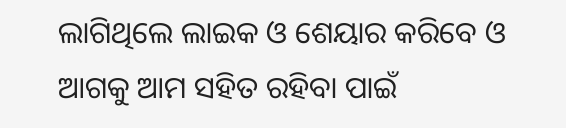ଲାଗିଥିଲେ ଲାଇକ ଓ ଶେୟାର କରିବେ ଓ ଆଗକୁ ଆମ ସହିତ ରହିବା ପାଇଁ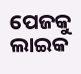ପେଜକୁ ଲାଇକ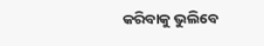କରିବାକୁ ଭୁଲିବେ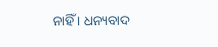ନାହିଁ । ଧନ୍ୟବାଦ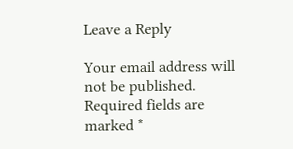Leave a Reply

Your email address will not be published. Required fields are marked *